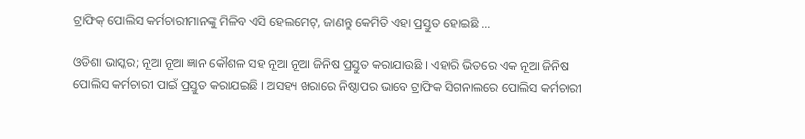ଟ୍ରାଫିକ୍ ପୋଲିସ କର୍ମଚାରୀମାନଙ୍କୁ ମିଳିବ ଏସି ହେଲମେଟ୍, ଜାଣନ୍ତୁ କେମିତି ଏହା ପ୍ରସ୍ତୁତ ହୋଇଛି …

ଓଡିଶା ଭାସ୍କର; ନୂଆ ନୂଆ ଜ୍ଞାନ କୌଶଳ ସହ ନୂଆ ନୂଆ ଜିନିଷ ପ୍ରସ୍ତୁତ କରାଯାଉଛି । ଏହାରି ଭିତରେ ଏକ ନୂଆ ଜିନିଷ ପୋଲିସ କର୍ମଚାରୀ ପାଇଁ ପ୍ରସ୍ତୁତ କରାଯଇଛି । ଅସହ୍ୟ ଖରାରେ ନିଷ୍ଠାପର ଭାବେ ଟ୍ରାଫିକ ସିଗନାଲରେ ପୋଲିସ କର୍ମଚାରୀ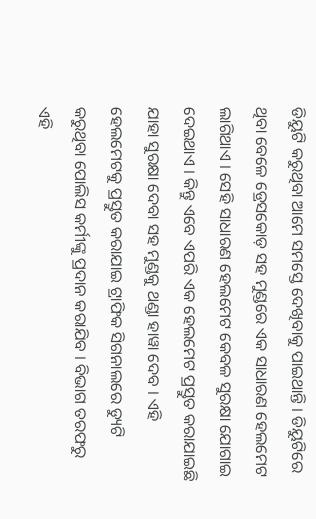ଡିୟୁଟି କରୁଥିବା ଆମେ ସମସ୍ତେ ଦେଖିବାକୁ ପାଇଥାନ୍ତି । ଡିୟୁଟିରେ ଥିବା ବେଳେ ଡ୍ରେସକୋଡ଼ ସହ ମୁଣ୍ଡରେ ଏକ ସାଧାରଣ ହେଲମେଟ ଲାଗିଥାଏ । ସେହି ସାଧାରଣ ହେଲମେଟ କେବଳ ସୁରକ୍ଷା ଯୋଗାଇ ଦେଇଥାଏ । କିନ୍ତୁ ଏବେ ଏପରି ଏକ ହେଲମେଟ ପ୍ରସ୍ତୁତ କରାଯାଇଛି ଯାହା ସୁରକ୍ଷା ଦେବା ସହ ମୁଣ୍ଡକୁ ଥଣ୍ଡା ହାୱା ଦେବ । ଏହି ହେଲମେଟକୁ ପ୍ରସ୍ତୁତ କରାଯାଇ ଟ୍ରାଫିକ ସିଗନାଲରେ ଡ୍ୟୁଟି କରୁଥିବା ପୋଲିସ କର୍ମୀଙ୍କୁ ପ୍ରଦାନ କରାଯିବ । ବିଭାଗ ତରଫରୁ ଏହି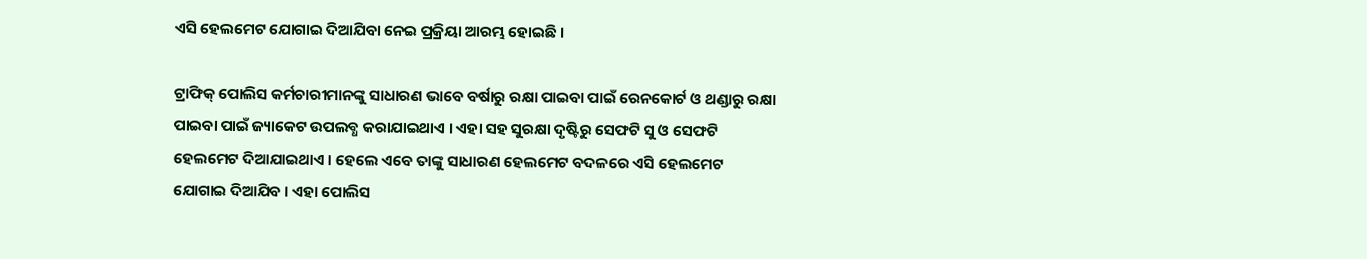ଏସି ହେଲମେଟ ଯୋଗାଇ ଦିଆଯିବା ନେଇ ପ୍ରକ୍ରିୟା ଆରମ୍ଭ ହୋଇଛି ।

ଟ୍ରାଫିକ୍ ପୋଲିସ କର୍ମଚାରୀମାନଙ୍କୁ ସାଧାରଣ ଭାବେ ବର୍ଷାରୁ ରକ୍ଷା ପାଇବା ପାଇଁ ରେନକୋର୍ଟ ଓ ଥଣ୍ଡାରୁ ରକ୍ଷା ପାଇବା ପାଇଁ ଜ୍ୟାକେଟ ଉପଲବ୍ଧ କରାଯାଇଥାଏ । ଏହା ସହ ସୁରକ୍ଷା ଦୃଷ୍ଟିରୁ ସେଫଟି ସୁ ଓ ସେଫଟି ହେଲମେଟ ଦିଆଯାଇଥାଏ । ହେଲେ ଏବେ ତାଙ୍କୁ ସାଧାରଣ ହେଲମେଟ ବଦଳରେ ଏସି ହେଲମେଟ ଯୋଗାଇ ଦିଆଯିବ । ଏହା ପୋଲିସ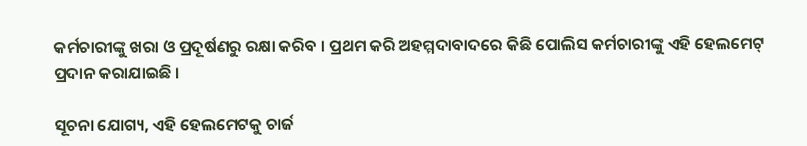କର୍ମଚାରୀଙ୍କୁ ଖରା ଓ ପ୍ରଦୂର୍ଷଣରୁ ରକ୍ଷା କରିବ । ପ୍ରଥମ କରି ଅହମ୍ମଦାବାଦରେ କିଛି ପୋଲିସ କର୍ମଚାରୀଙ୍କୁ ଏହି ହେଲମେଟ୍ ପ୍ରଦାନ କରାଯାଇଛି ।

ସୂଚନା ଯୋଗ୍ୟ, ଏହି ହେଲମେଟକୁ ଚାର୍ଜ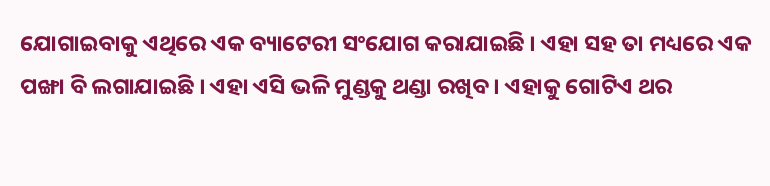ଯୋଗାଇବାକୁ ଏଥିରେ ଏକ ବ୍ୟାଟେରୀ ସଂଯୋଗ କରାଯାଇଛି । ଏହା ସହ ତା ମଧ୍ୟରେ ଏକ ପଙ୍ଖା ବି ଲଗାଯାଇଛି । ଏହା ଏସି ଭଳି ମୁଣ୍ଡକୁ ଥଣ୍ଡା ରଖିବ । ଏହାକୁ ଗୋଟିଏ ଥର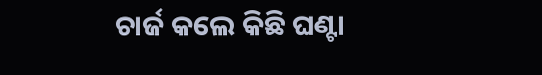ଚାର୍ଜ କଲେ କିଛି ଘଣ୍ଟା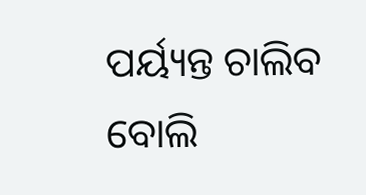ପର୍ୟ୍ୟନ୍ତ ଚାଲିବ ବୋଲି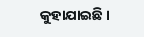କୁହାଯାଇଛି ।